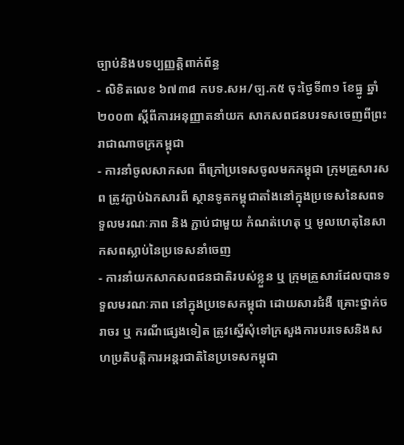ច្បាប់និងបទប្បញ្ញត្តិពាក់ព័ន្ធ
- លិខិតលេខ ៦៧៣៨ កបទ.សអ/ច្ប.ក៥ ចុះថ្ងៃទី៣១ ខែធ្នូ ឆ្នាំ២០០៣ ស្តីពីការអនុញ្ញាតនាំយក សាកសពជនបរទសចេញពីព្រះរាជាណាចក្រកម្ពុជា
- ការនាំចូលសាកសព ពីក្រៅប្រទេសចូលមកកម្ពុជា ក្រុមគ្រួសារសព ត្រូវភ្ជាប់ឯកសារពី ស្ថានទូតកម្ពុជាតាំងនៅក្នុងប្រទេសនៃសពទទួលមរណៈភាព និង ភ្ជាប់ជាមួយ កំណត់ហេតុ ឬ មូលហេតុនៃសាកសពស្លាប់នៃប្រទេសនាំចេញ
- ការនាំយកសាកសពជនជាតិរបស់ខ្លួន ឬ ក្រុមគ្រួសារដែលបានទទួលមរណៈភាព នៅក្នុងប្រទេសកម្ពុជា ដោយសារជំងឺ គ្រោះថ្នាក់ចរាចរ ឬ ករណីផ្សេងទៀត ត្រូវស្នើសុំទៅក្រសួងការបរទេសនិងសហប្រតិបត្តិការអន្តរជាតិនៃប្រទេសកម្ពុជា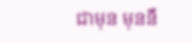ជាមុន មុននឹ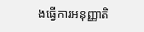ងធ្វើការអនុញ្ញាតិ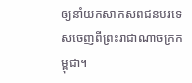ឲ្យនាំយកសាកសពជនបរទេសចេញពីព្រះរាជាណាចក្រកម្ពុជា។